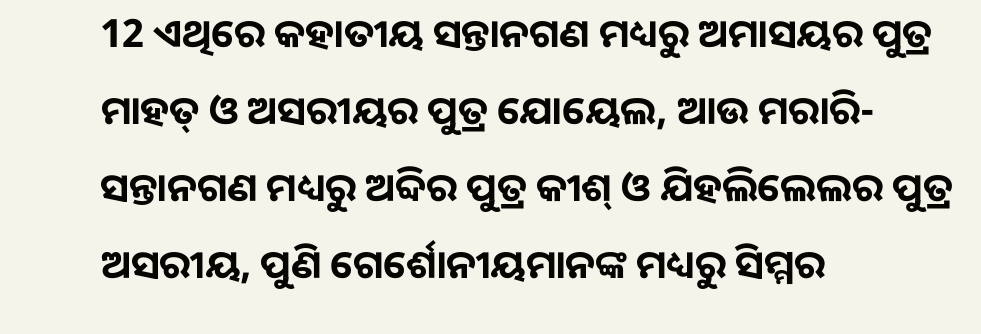12 ଏଥିରେ କହାତୀୟ ସନ୍ତାନଗଣ ମଧ୍ୟରୁ ଅମାସୟର ପୁତ୍ର ମାହତ୍ ଓ ଅସରୀୟର ପୁତ୍ର ଯୋୟେଲ, ଆଉ ମରାରି-ସନ୍ତାନଗଣ ମଧ୍ୟରୁ ଅବ୍ଦିର ପୁତ୍ର କୀଶ୍ ଓ ଯିହଲିଲେଲର ପୁତ୍ର ଅସରୀୟ, ପୁଣି ଗେର୍ଶୋନୀୟମାନଙ୍କ ମଧ୍ୟରୁ ସିମ୍ମର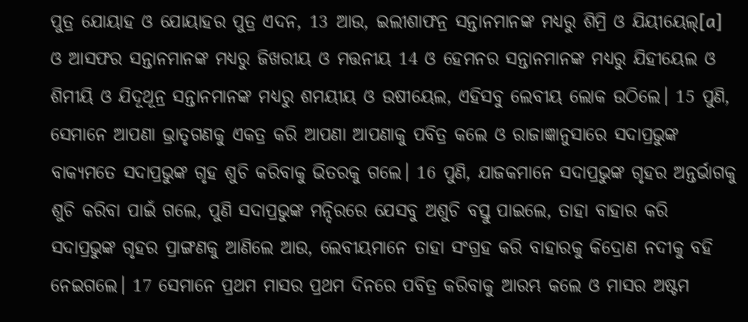ପୁତ୍ର ଯୋୟାହ ଓ ଯୋୟାହର ପୁତ୍ର ଏଦନ, 13 ଆଉ, ଇଲୀଶାଫନ୍ର ସନ୍ତାନମାନଙ୍କ ମଧ୍ୟରୁ ଶିମ୍ରି ଓ ଯିୟୀୟେଲ୍[a] ଓ ଆସଫର ସନ୍ତାନମାନଙ୍କ ମଧ୍ୟରୁ ଜିଖରୀୟ ଓ ମତ୍ତନୀୟ 14 ଓ ହେମନର ସନ୍ତାନମାନଙ୍କ ମଧ୍ୟରୁ ଯିହୀୟେଲ ଓ ଶିମୀୟି ଓ ଯିଦୂଥୂନ୍ର ସନ୍ତାନମାନଙ୍କ ମଧ୍ୟରୁ ଶମୟୀୟ ଓ ଉଷୀୟେଲ, ଏହିସବୁ ଲେବୀୟ ଲୋକ ଉଠିଲେ। 15 ପୁଣି, ସେମାନେ ଆପଣା ଭ୍ରାତୃଗଣକୁ ଏକତ୍ର କରି ଆପଣା ଆପଣାକୁ ପବିତ୍ର କଲେ ଓ ରାଜାଜ୍ଞାନୁସାରେ ସଦାପ୍ରଭୁଙ୍କ ବାକ୍ୟମତେ ସଦାପ୍ରଭୁଙ୍କ ଗୃହ ଶୁଚି କରିବାକୁ ଭିତରକୁ ଗଲେ। 16 ପୁଣି, ଯାଜକମାନେ ସଦାପ୍ରଭୁଙ୍କ ଗୃହର ଅନ୍ତର୍ଭାଗକୁ ଶୁଚି କରିବା ପାଇଁ ଗଲେ, ପୁଣି ସଦାପ୍ରଭୁଙ୍କ ମନ୍ଦିରରେ ଯେସବୁ ଅଶୁଚି ବସ୍ତୁ ପାଇଲେ, ତାହା ବାହାର କରି ସଦାପ୍ରଭୁଙ୍କ ଗୃହର ପ୍ରାଙ୍ଗଣକୁ ଆଣିଲେ ଆଉ, ଲେବୀୟମାନେ ତାହା ସଂଗ୍ରହ କରି ବାହାରକୁ କିଦ୍ରୋଣ ନଦୀକୁ ବହି ନେଇଗଲେ। 17 ସେମାନେ ପ୍ରଥମ ମାସର ପ୍ରଥମ ଦିନରେ ପବିତ୍ର କରିବାକୁ ଆରମ୍ଭ କଲେ ଓ ମାସର ଅଷ୍ଟମ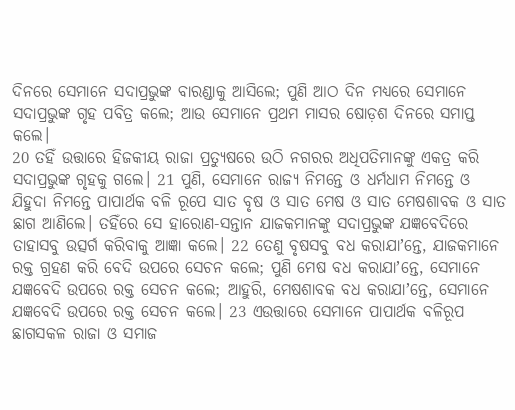ଦିନରେ ସେମାନେ ସଦାପ୍ରଭୁଙ୍କ ବାରଣ୍ଡାକୁ ଆସିଲେ; ପୁଣି ଆଠ ଦିନ ମଧ୍ୟରେ ସେମାନେ ସଦାପ୍ରଭୁଙ୍କ ଗୃହ ପବିତ୍ର କଲେ; ଆଉ ସେମାନେ ପ୍ରଥମ ମାସର ଷୋଡ଼ଶ ଦିନରେ ସମାପ୍ତ କଲେ।
20 ତହିଁ ଉତ୍ତାରେ ହିଜକୀୟ ରାଜା ପ୍ରତ୍ୟୁଷରେ ଉଠି ନଗରର ଅଧିପତିମାନଙ୍କୁ ଏକତ୍ର କରି ସଦାପ୍ରଭୁଙ୍କ ଗୃହକୁ ଗଲେ। 21 ପୁଣି, ସେମାନେ ରାଜ୍ୟ ନିମନ୍ତେ ଓ ଧର୍ମଧାମ ନିମନ୍ତେ ଓ ଯିହୁଦା ନିମନ୍ତେ ପାପାର୍ଥକ ବଳି ରୂପେ ସାତ ବୃଷ ଓ ସାତ ମେଷ ଓ ସାତ ମେଷଶାବକ ଓ ସାତ ଛାଗ ଆଣିଲେ। ତହିଁରେ ସେ ହାରୋଣ-ସନ୍ତାନ ଯାଜକମାନଙ୍କୁ ସଦାପ୍ରଭୁଙ୍କ ଯଜ୍ଞବେଦିରେ ତାହାସବୁ ଉତ୍ସର୍ଗ କରିବାକୁ ଆଜ୍ଞା କଲେ। 22 ତେଣୁ ବୃଷସବୁ ବଧ କରାଯାʼନ୍ତେ, ଯାଜକମାନେ ରକ୍ତ ଗ୍ରହଣ କରି ବେଦି ଉପରେ ସେଚନ କଲେ; ପୁଣି ମେଷ ବଧ କରାଯାʼନ୍ତେ, ସେମାନେ ଯଜ୍ଞବେଦି ଉପରେ ରକ୍ତ ସେଚନ କଲେ; ଆହୁରି, ମେଷଶାବକ ବଧ କରାଯାʼନ୍ତେ, ସେମାନେ ଯଜ୍ଞବେଦି ଉପରେ ରକ୍ତ ସେଚନ କଲେ। 23 ଏଉତ୍ତାରେ ସେମାନେ ପାପାର୍ଥକ ବଳିରୂପ ଛାଗସକଳ ରାଜା ଓ ସମାଜ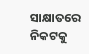ସାକ୍ଷାତରେ ନିକଟକୁ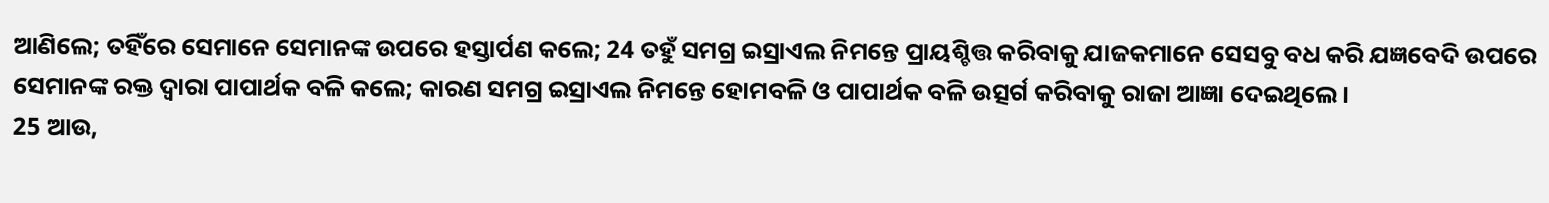ଆଣିଲେ; ତହିଁରେ ସେମାନେ ସେମାନଙ୍କ ଉପରେ ହସ୍ତାର୍ପଣ କଲେ; 24 ତହୁଁ ସମଗ୍ର ଇସ୍ରାଏଲ ନିମନ୍ତେ ପ୍ରାୟଶ୍ଚିତ୍ତ କରିବାକୁ ଯାଜକମାନେ ସେସବୁ ବଧ କରି ଯଜ୍ଞବେଦି ଉପରେ ସେମାନଙ୍କ ରକ୍ତ ଦ୍ୱାରା ପାପାର୍ଥକ ବଳି କଲେ; କାରଣ ସମଗ୍ର ଇସ୍ରାଏଲ ନିମନ୍ତେ ହୋମବଳି ଓ ପାପାର୍ଥକ ବଳି ଉତ୍ସର୍ଗ କରିବାକୁ ରାଜା ଆଜ୍ଞା ଦେଇଥିଲେ।
25 ଆଉ,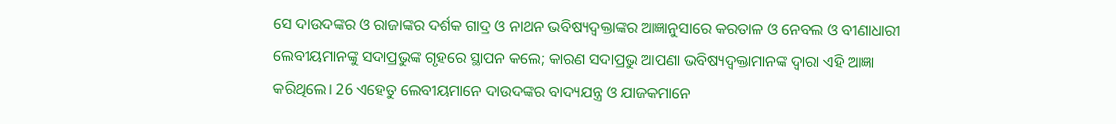ସେ ଦାଉଦଙ୍କର ଓ ରାଜାଙ୍କର ଦର୍ଶକ ଗାଦ୍ର ଓ ନାଥନ ଭବିଷ୍ୟଦ୍ବକ୍ତାଙ୍କର ଆଜ୍ଞାନୁସାରେ କରତାଳ ଓ ନେବଲ ଓ ବୀଣାଧାରୀ ଲେବୀୟମାନଙ୍କୁ ସଦାପ୍ରଭୁଙ୍କ ଗୃହରେ ସ୍ଥାପନ କଲେ; କାରଣ ସଦାପ୍ରଭୁ ଆପଣା ଭବିଷ୍ୟଦ୍ବକ୍ତାମାନଙ୍କ ଦ୍ୱାରା ଏହି ଆଜ୍ଞା କରିଥିଲେ। 26 ଏହେତୁ ଲେବୀୟମାନେ ଦାଉଦଙ୍କର ବାଦ୍ୟଯନ୍ତ୍ର ଓ ଯାଜକମାନେ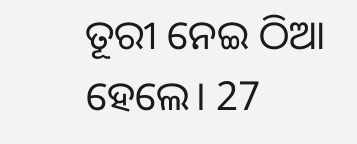ତୂରୀ ନେଇ ଠିଆ ହେଲେ। 27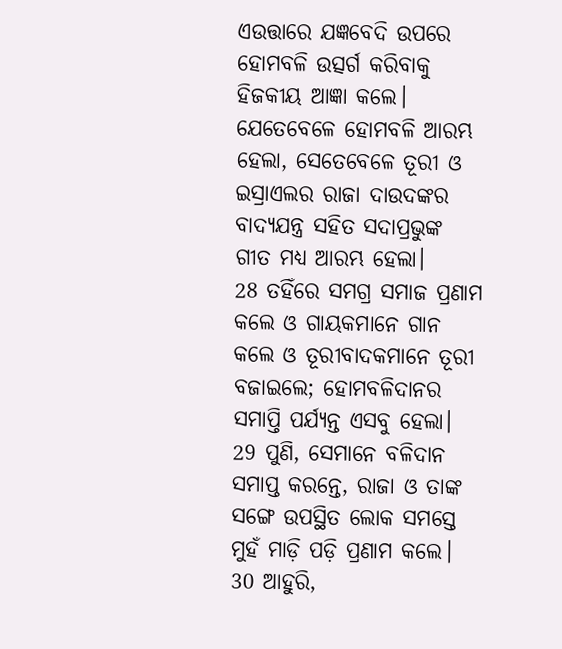ଏଉତ୍ତାରେ ଯଜ୍ଞବେଦି ଉପରେ ହୋମବଳି ଉତ୍ସର୍ଗ କରିବାକୁ ହିଜକୀୟ ଆଜ୍ଞା କଲେ। ଯେତେବେଳେ ହୋମବଳି ଆରମ୍ଭ ହେଲା, ସେତେବେଳେ ତୂରୀ ଓ ଇସ୍ରାଏଲର ରାଜା ଦାଉଦଙ୍କର ବାଦ୍ୟଯନ୍ତ୍ର ସହିତ ସଦାପ୍ରଭୁଙ୍କ ଗୀତ ମଧ୍ୟ ଆରମ୍ଭ ହେଲା।
28 ତହିଁରେ ସମଗ୍ର ସମାଜ ପ୍ରଣାମ କଲେ ଓ ଗାୟକମାନେ ଗାନ କଲେ ଓ ତୂରୀବାଦକମାନେ ତୂରୀ ବଜାଇଲେ; ହୋମବଳିଦାନର ସମାପ୍ତି ପର୍ଯ୍ୟନ୍ତ ଏସବୁ ହେଲା। 29 ପୁଣି, ସେମାନେ ବଳିଦାନ ସମାପ୍ତ କରନ୍ତେ, ରାଜା ଓ ତାଙ୍କ ସଙ୍ଗେ ଉପସ୍ଥିତ ଲୋକ ସମସ୍ତେ ମୁହଁ ମାଡ଼ି ପଡ଼ି ପ୍ରଣାମ କଲେ। 30 ଆହୁରି,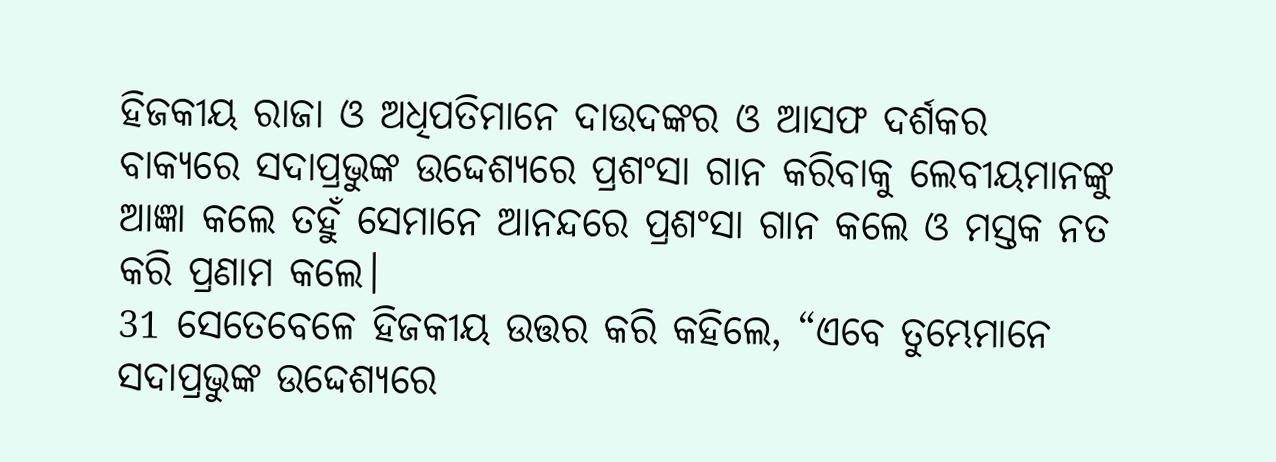ହିଜକୀୟ ରାଜା ଓ ଅଧିପତିମାନେ ଦାଉଦଙ୍କର ଓ ଆସଫ ଦର୍ଶକର ବାକ୍ୟରେ ସଦାପ୍ରଭୁଙ୍କ ଉଦ୍ଦେଶ୍ୟରେ ପ୍ରଶଂସା ଗାନ କରିବାକୁ ଲେବୀୟମାନଙ୍କୁ ଆଜ୍ଞା କଲେ ତହୁଁ ସେମାନେ ଆନନ୍ଦରେ ପ୍ରଶଂସା ଗାନ କଲେ ଓ ମସ୍ତକ ନତ କରି ପ୍ରଣାମ କଲେ।
31 ସେତେବେଳେ ହିଜକୀୟ ଉତ୍ତର କରି କହିଲେ, “ଏବେ ତୁମ୍ଭେମାନେ ସଦାପ୍ରଭୁଙ୍କ ଉଦ୍ଦେଶ୍ୟରେ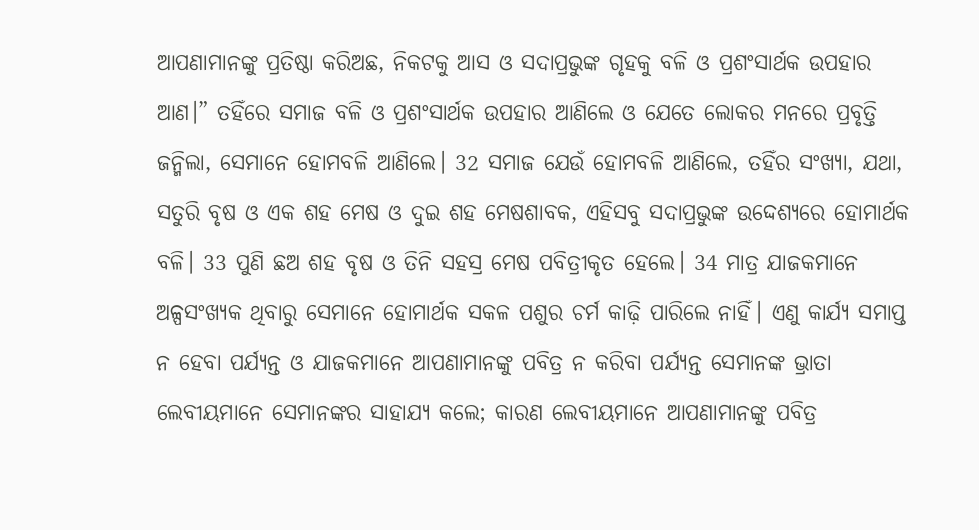ଆପଣାମାନଙ୍କୁ ପ୍ରତିଷ୍ଠା କରିଅଛ, ନିକଟକୁ ଆସ ଓ ସଦାପ୍ରଭୁଙ୍କ ଗୃହକୁ ବଳି ଓ ପ୍ରଶଂସାର୍ଥକ ଉପହାର ଆଣ।” ତହିଁରେ ସମାଜ ବଳି ଓ ପ୍ରଶଂସାର୍ଥକ ଉପହାର ଆଣିଲେ ଓ ଯେତେ ଲୋକର ମନରେ ପ୍ରବୃତ୍ତି ଜନ୍ମିଲା, ସେମାନେ ହୋମବଳି ଆଣିଲେ। 32 ସମାଜ ଯେଉଁ ହୋମବଳି ଆଣିଲେ, ତହିଁର ସଂଖ୍ୟା, ଯଥା, ସତୁରି ବୃଷ ଓ ଏକ ଶହ ମେଷ ଓ ଦୁଇ ଶହ ମେଷଶାବକ, ଏହିସବୁ ସଦାପ୍ରଭୁଙ୍କ ଉଦ୍ଦେଶ୍ୟରେ ହୋମାର୍ଥକ ବଳି। 33 ପୁଣି ଛଅ ଶହ ବୃଷ ଓ ତିନି ସହସ୍ର ମେଷ ପବିତ୍ରୀକୃତ ହେଲେ। 34 ମାତ୍ର ଯାଜକମାନେ ଅଳ୍ପସଂଖ୍ୟକ ଥିବାରୁ ସେମାନେ ହୋମାର୍ଥକ ସକଳ ପଶୁର ଚର୍ମ କାଢ଼ି ପାରିଲେ ନାହିଁ। ଏଣୁ କାର୍ଯ୍ୟ ସମାପ୍ତ ନ ହେବା ପର୍ଯ୍ୟନ୍ତ ଓ ଯାଜକମାନେ ଆପଣାମାନଙ୍କୁ ପବିତ୍ର ନ କରିବା ପର୍ଯ୍ୟନ୍ତ ସେମାନଙ୍କ ଭ୍ରାତା ଲେବୀୟମାନେ ସେମାନଙ୍କର ସାହାଯ୍ୟ କଲେ; କାରଣ ଲେବୀୟମାନେ ଆପଣାମାନଙ୍କୁ ପବିତ୍ର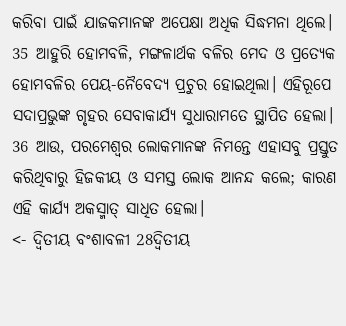କରିବା ପାଇଁ ଯାଜକମାନଙ୍କ ଅପେକ୍ଷା ଅଧିକ ସିଦ୍ଧମନା ଥିଲେ। 35 ଆହୁରି ହୋମବଳି, ମଙ୍ଗଳାର୍ଥକ ବଳିର ମେଦ ଓ ପ୍ରତ୍ୟେକ ହୋମବଳିର ପେୟ-ନୈବେଦ୍ୟ ପ୍ରଚୁର ହୋଇଥିଲା। ଏହିରୂପେ ସଦାପ୍ରଭୁଙ୍କ ଗୃହର ସେବାକାର୍ଯ୍ୟ ସୁଧାରାମତେ ସ୍ଥାପିତ ହେଲା। 36 ଆଉ, ପରମେଶ୍ୱର ଲୋକମାନଙ୍କ ନିମନ୍ତେ ଏହାସବୁ ପ୍ରସ୍ତୁତ କରିଥିବାରୁ ହିଜକୀୟ ଓ ସମସ୍ତ ଲୋକ ଆନନ୍ଦ କଲେ; କାରଣ ଏହି କାର୍ଯ୍ୟ ଅକସ୍ମାତ୍ ସାଧିତ ହେଲା।
<- ଦ୍ୱିତୀୟ ବଂଶାବଳୀ 28ଦ୍ୱିତୀୟ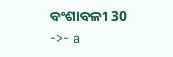ବଂଶାବଳୀ 30 ->- a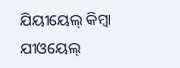ଯିୟୀୟେଲ୍ କିମ୍ବା ଯୀଓୟେଲ୍